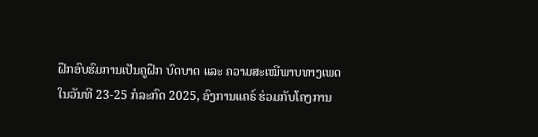ຝຶກອົບຮົມການເປັນຄູຝຶກ ບົດບາດ ແລະ ຄວາມສະເໝີພາບທາງເພດ
ໃນວັນທີ 23-25 ກໍລະກົດ 2025, ອົງການແຄຣ໌ ຮ່ວມກັບໂຄງການ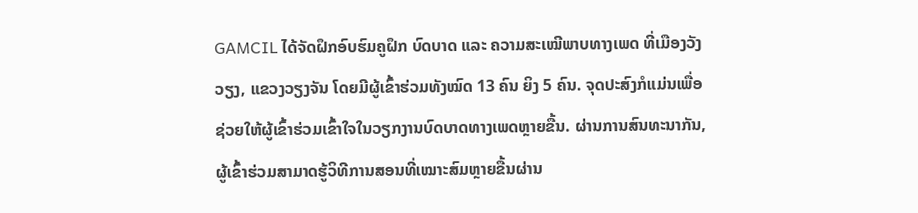GAMCIL ໄດ້ຈັດຝຶກອົບຮົມຄູຝຶກ ບົດບາດ ແລະ ຄວາມສະເໝີພາບທາງເພດ ທີ່ເມືອງວັງວຽງ, ແຂວງວຽງຈັນ ໂດຍມີຜູ້ເຂົ້າຮ່ວມທັງໝົດ 13 ຄົນ ຍິງ 5 ຄົນ. ຈຸດປະສົງກໍແມ່ນເພື່ອ ຊ່ວຍໃຫ້ຜູ້ເຂົ້າຮ່ວມເຂົ້າໃຈໃນວຽກງານບົດບາດທາງເພດຫຼາຍຂື້ນ. ຜ່ານການສົນທະນາກັນ, ຜູ້ເຂົ້າຮ່ວມສາມາດຮູ້ວິທີການສອນທີ່ເໝາະສົມຫຼາຍຂື້ນຜ່ານ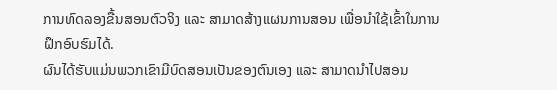ການທົດລອງຂື້ນສອນຕົວຈິງ ແລະ ສາມາດສ້າງແຜນການສອນ ເພື່ອນຳໃຊ້ເຂົ້າໃນການຝຶກອົບຮົມໄດ້.
ຜົນໄດ້ຮັບແມ່ນພວກເຂົາມີບົດສອນເປັນຂອງຕົນເອງ ແລະ ສາມາດນຳໄປສອນ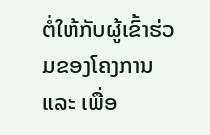ຕໍ່ໃຫ້ກັບຜູ້ເຂົ້າຮ່ວມຂອງໂຄງການ ແລະ ເພື່ອ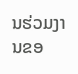ນຮ່ວມງານຂອ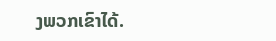ງພວກເຂົາໄດ້.